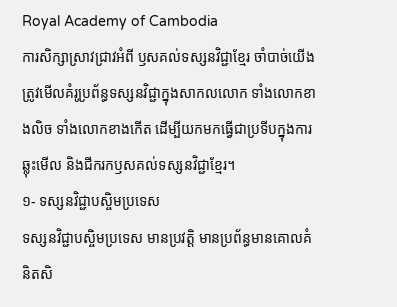Royal Academy of Cambodia
ការសិក្សាស្រាវជ្រាវអំពី ឫសគល់ទស្សនវិជ្ជាខ្មែរ ចាំបាច់យើងត្រូវមើលគំរូប្រព័ន្ធទស្សនវិជ្ជាក្នុងសាកលលោក ទាំងលោកខាងលិច ទាំងលោកខាងកើត ដើម្បីយកមកធ្វើជាប្រទីបក្នុងការឆ្លុះមើល និងជីករកឫសគល់ទស្សនវិជ្ជាខ្មែរ។
១- ទស្សនវិជ្ជាបស្ចិមប្រទេស
ទស្សនវិជ្ជាបស្ចិមប្រទេស មានប្រវត្តិ មានប្រព័ន្ធមានគោលគំនិតសិ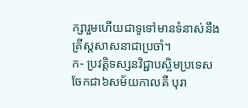ក្សារួមហើយជាទូទៅមានទំនាស់នឹងគ្រីស្តសាសនាជាប្រចាំ។
ក- ប្រវត្តិទស្សនវិជ្ជាបស្ចិមប្រទេស ចែកជា៦សម័យកាលគឺ បុរា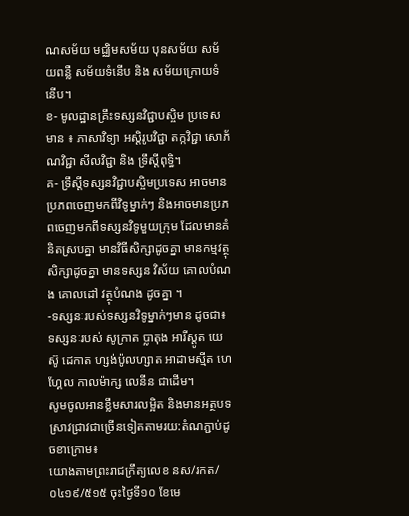ណសម័យ មជ្ឈិមសម័យ បុនសម័យ សម័យពន្លឺ សម័យទំនើប និង សម័យក្រោយទំនើប។
ខ- មូលដ្ឋានគ្រឹះទស្សនវិជ្ជាបស្ចិម ប្រទេសមាន ៖ ភាសាវិទ្យា អស្តិរូបវិជ្ជា តក្កវិជ្ជា សោភ័ណវិជ្ជា សីលវិជ្ជា និង ទ្រឹស្តីពុទ្ធិ។
គ- ទ្រឹស្តីទស្សនវិជ្ជាបស្ចិមប្រទេស អាចមានប្រភពចេញមកពីវិទូម្នាក់ៗ និងអាចមានប្រភពចេញមកពីទស្សនវិទូមួយក្រុម ដែលមានគំនិតស្របគ្នា មានវិធីសិក្សាដូចគ្នា មានកម្មវត្ថុសិក្សាដូចគ្នា មានទស្សន វិស័យ គោលបំណង គោលដៅ វត្ថុបំណង ដូចគ្នា ។
-ទស្សនៈរបស់ទស្សនវិទូម្នាក់ៗមាន ដូចជា៖ ទស្សនៈរបស់ សូក្រាត ប្លាតុង អារីស្តូត យេស៊ូ ដេកាត ហ្សង់ប៉ូលហ្សាត អាដាមស្មីត ហេហ្គែល កាលម៉ាក្ស លេនីន ជាដើម។
សូមចូលអានខ្លឹមសារលម្អិត និងមានអត្ថបទស្រាវជ្រាវជាច្រើនទៀតតាមរយ:តំណភ្ជាប់ដូចខាក្រោម៖
យោងតាមព្រះរាជក្រឹត្យលេខ នស/រកត/០៤១៩/៥១៥ ចុះថ្ងៃទី១០ ខែមេ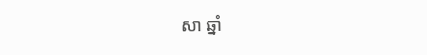សា ឆ្នាំ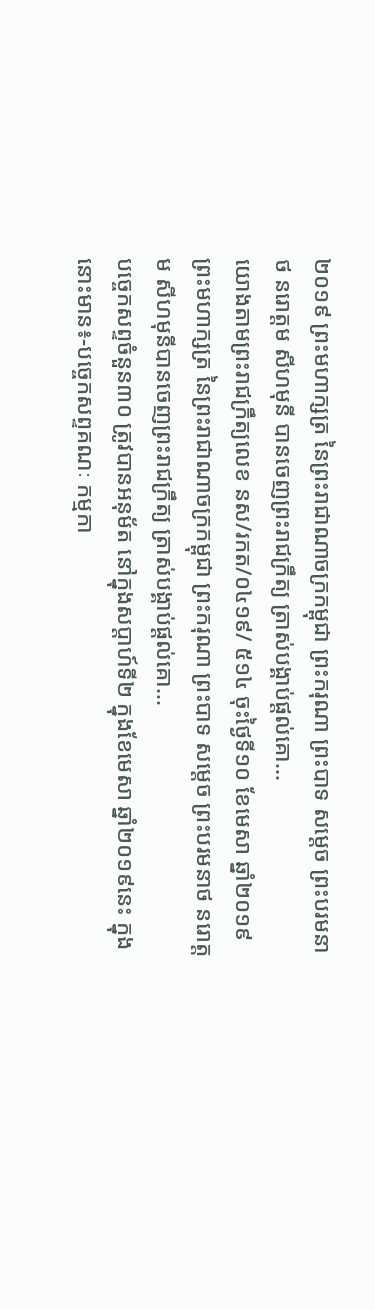២០១៩ ព្រះមហាក្សត្រ នៃព្រះរាជាណាចក្រកម្ពុជា ព្រះករុណា ព្រះបាទ សម្តេច ព្រះបរមនាថ នរោត្តម សីហមុនី បានចេញព្រះរាជក្រឹត្យ ត្រាស់បង្គាប់ផ្តល់គោ...
យោងតាមព្រះរាជក្រឹត្យលេខ នស/រកត/០៤១៩/ ៥១៤ ចុះថ្ងៃទី១០ ខែមេសា ឆ្នាំ២០១៩ ព្រះមហាក្សត្រ នៃព្រះរាជាណាចក្រកម្ពុជា ព្រះករុណា ព្រះបាទ សម្តេច ព្រះបរមនាថ នរោត្តម សីហមុនីបានចេញព្រះរាជក្រឹត្យ ត្រាស់បង្គាប់ផ្តល់គោ...
បច្ចេកសព្ទចំនួន៣០ ត្រូវបានអនុម័ត នៅក្នុងសប្តាហ៍ទី២ ក្នុងខែមេសា ឆ្នាំ២០១៩នេះ ក្នុងនោះមាន៖-បច្ចេកសព្ទគណៈ កម្មកា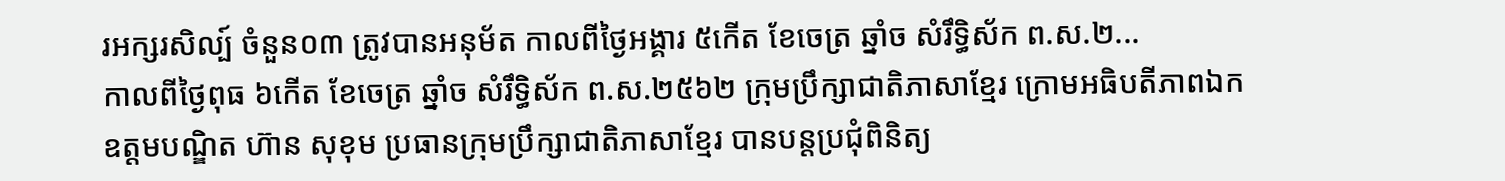រអក្សរសិល្ប៍ ចំនួន០៣ ត្រូវបានអនុម័ត កាលពីថ្ងៃអង្គារ ៥កើត ខែចេត្រ ឆ្នាំច សំរឹទ្ធិស័ក ព.ស.២...
កាលពីថ្ងៃពុធ ៦កេីត ខែចេត្រ ឆ្នាំច សំរឹទ្ធិស័ក ព.ស.២៥៦២ ក្រុមប្រឹក្សាជាតិភាសាខ្មែរ ក្រោមអធិបតីភាពឯកឧត្តមបណ្ឌិត ហ៊ាន សុខុម ប្រធានក្រុមប្រឹក្សាជាតិភាសាខ្មែរ បានបន្តប្រជុំពិនិត្យ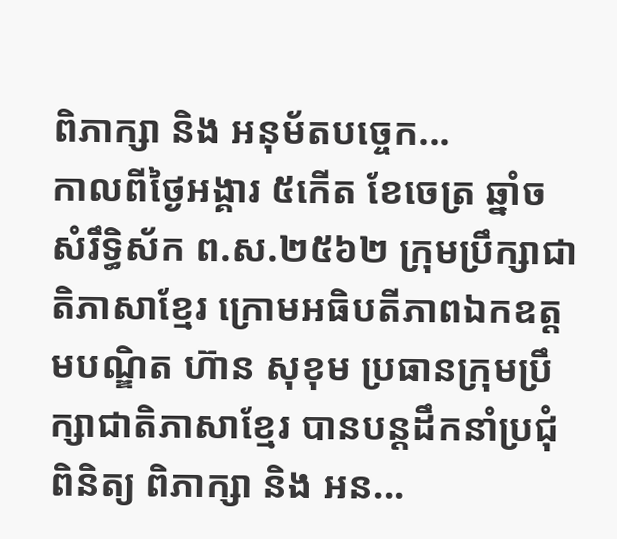ពិភាក្សា និង អនុម័តបច្ចេក...
កាលពីថ្ងៃអង្គារ ៥កេីត ខែចេត្រ ឆ្នាំច សំរឹទ្ធិស័ក ព.ស.២៥៦២ ក្រុមប្រឹក្សាជាតិភាសាខ្មែរ ក្រោមអធិបតីភាពឯកឧត្តមបណ្ឌិត ហ៊ាន សុខុម ប្រធានក្រុមប្រឹក្សាជាតិភាសាខ្មែរ បានបន្តដឹកនាំប្រជុំពិនិត្យ ពិភាក្សា និង អន...